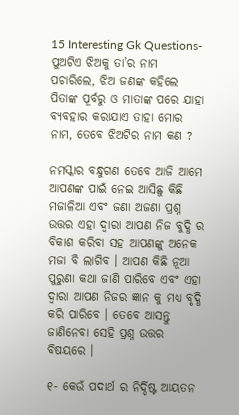15 Interesting Gk Questions- ପୁଅଟିଏ ଝିଅକୁ ତା’ର ନାମ ପଚାରିଲେ, ଝିଅ ଜଣଙ୍କ କହିଲେ ପିତାଙ୍କ ପୂର୍ବରୁ ଓ ମାତାଙ୍କ ପରେ ଯାହା ବ୍ୟବହାର କରାଯାଏ ତାହା ମୋର ନାମ, ତେବେ ଝିଅଟିର ନାମ କଣ ?

ନମସ୍କାର ବନ୍ଧୁଗଣ ତେବେ ଆଜି ଆମେ ଆପଣଙ୍କ ପାଇଁ ନେଇ ଆସିଛୁ କିଛି ମଜାଳିଆ ଏବଂ ଜଣା ଅଜଣା ପ୍ରଶ୍ନ ଉତ୍ତର ଏହା ଦ୍ୱାରା ଆପଣ ନିଜ ବୁଦ୍ଧି ର ବିକାଶ କରିବା ସହ ଆପଣଙ୍କୁ ଅନେକ ମଜା ବି ଲାଗିବ । ଆପଣ କିଛି ନୂଆ ପୁରୁଣା କଥା ଜାଣି ପାରିବେ ଏବଂ ଏହା ଦ୍ୱାରା ଆପଣ ନିଜର ଜ୍ଞାନ କୁ ମଧ୍ୟ ବୃଦ୍ଧି କରି ପାରିବେ । ତେବେ ଆସନ୍ତୁ ଜାଣିନେବା ସେହି ପ୍ରଶ୍ନ ଉତ୍ତର ବିଷୟରେ ।

୧- କେଉଁ ପଦାର୍ଥ ର ନିର୍ଦ୍ଦିଷ୍ଟ ଆୟତନ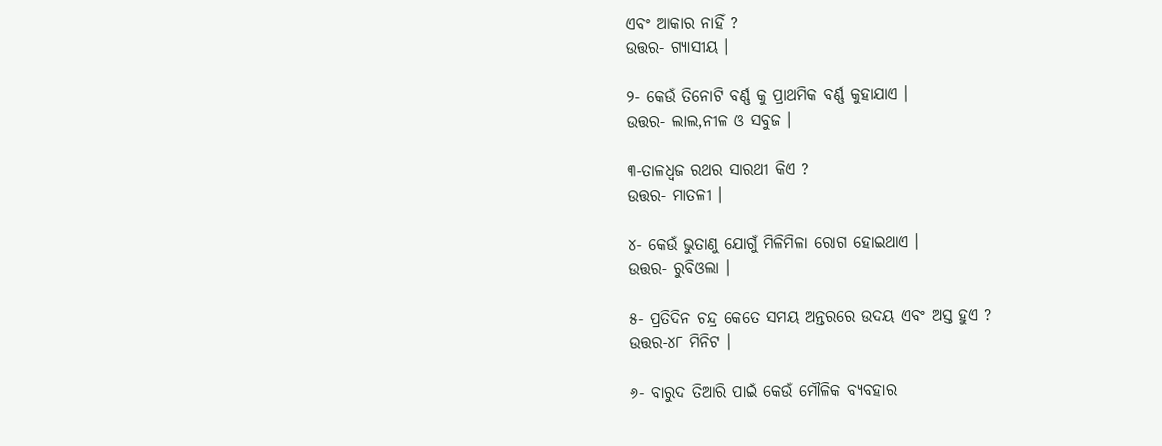ଏବଂ ଆକାର ନାହିଁ ?
ଉତ୍ତର- ଗ୍ୟାସୀୟ ।

୨- କେଉଁ ତିନୋଟି ବର୍ଣ୍ଣ କୁ ପ୍ରାଥମିକ ବର୍ଣ୍ଣ କୁହାଯାଏ ।
ଉତ୍ତର- ଲାଲ,ନୀଳ ଓ ସବୁଜ ।

୩-ତାଳଧ୍ଵଜ ରଥର ସାରଥୀ କିଏ ?
ଉତ୍ତର- ମାତଳୀ ।

୪- କେଉଁ ଭୁତାଣୁ ଯୋଗୁଁ ମିଳିମିଳା ରୋଗ ହୋଇଥାଏ ।
ଉତ୍ତର- ରୁବିଓଲା ।

୫- ପ୍ରତିଦିନ ଚନ୍ଦ୍ର କେତେ ସମୟ ଅନ୍ତରରେ ଉଦୟ ଏବଂ ଅସ୍ତ ହୁଏ ?
ଉତ୍ତର-୪୮ ମିନିଟ ।

୬- ବାରୁଦ ତିଆରି ପାଇଁ କେଉଁ ମୌଳିକ ବ୍ୟବହାର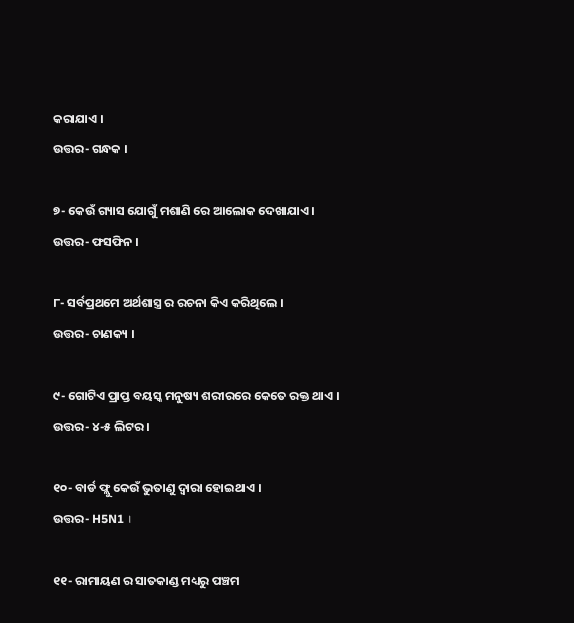କରାଯାଏ ।
ଉତ୍ତର- ଗନ୍ଧକ ।

୭- କେଉଁ ଗ୍ୟାସ ଯୋଗୁଁ ମଶାଣି ରେ ଆଲୋକ ଦେଖାଯାଏ ।
ଉତ୍ତର- ଫସଫିନ ।

୮- ସର୍ବପ୍ରଥମେ ଅର୍ଥଶାସ୍ତ୍ର ର ରଚନା କିଏ କରିଥିଲେ ।
ଉତ୍ତର- ଚାଣକ୍ୟ ।

୯- ଗୋଟିଏ ପ୍ରାପ୍ତ ବୟସ୍କ ମନୁଷ୍ୟ ଶରୀରରେ କେତେ ରକ୍ତ ଥାଏ ।
ଉତ୍ତର- ୪-୫ ଲିଟର ।

୧୦- ବାର୍ଡ ଫ୍ଲୁ କେଉଁ ଭୁତାଣୁ ଦ୍ୱାରା ହୋଇଥାଏ ।
ଉତ୍ତର- H5N1 ।

୧୧- ରାମାୟଣ ର ସାତକାଣ୍ଡ ମଧ୍ୟରୁ ପଞ୍ଚମ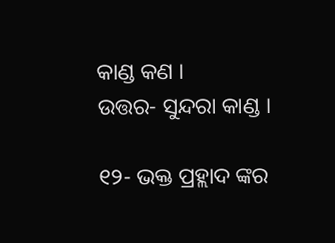କାଣ୍ଡ କଣ ।
ଉତ୍ତର- ସୁନ୍ଦରା କାଣ୍ଡ ।

୧୨- ଭକ୍ତ ପ୍ରହ୍ଲାଦ ଙ୍କର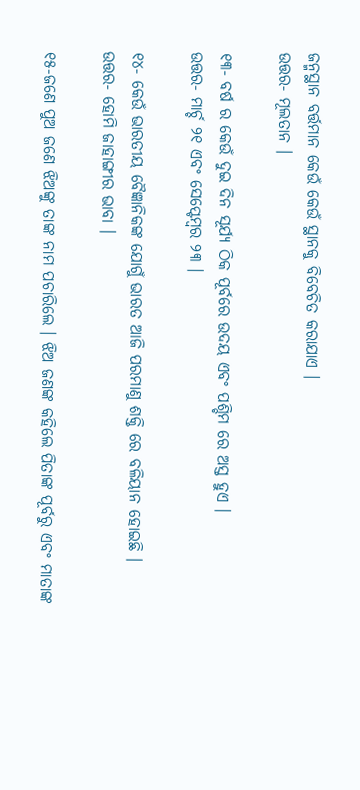ଜନ୍ମସ୍ଥାନ ବର୍ତ୍ତମାନ କେଉଁ କେଉଁ ସ୍ଥାନକୁ ବିବେଚିତ କରାଯାଏ ।
ଉତ୍ତର- ମୂଲତାନ ।

୧୩- ବର୍ଷ ର କେଉଁ ଦୁଇ ଦିନ ସୂର୍ଯ୍ୟ ଠିକ ପୂର୍ବରେ ଉଦୟ ଏବଂ ପଶ୍ଚିମ ରେ ଅସ୍ତ ହୁଏ ।
ଉତ୍ତର- ମାର୍ଚ୍ଚ ୨୧ ଏବଂ ସେପ୍ଟେମ୍ବର ୨୩ ।

୧୪- କେଉଁ ଭାରତୀୟ ବୈଜ୍ଞାନିକଙ୍କ ଯୋଗୁଁ ଭାରତ ଆଜି ପରମାଣୁ ଶକ୍ତି ରେ ବଳିୟାନ ହୋଇଛି ।
ଉତ୍ତର- ହୋମି ଜାହାଙ୍ଗୀର ଭାବା ।

୧୫-ଜଣେ ପୁଅ ଜଣେ ଝିଅଙ୍କୁ ତାଙ୍କ ନାମ ପଚାରିଲେ । ଝିଅ ଜଣଙ୍କ କହିଲେ ପିତାଙ୍କ ପୂର୍ବରୁ ଏବଂ ମାତାଙ୍କ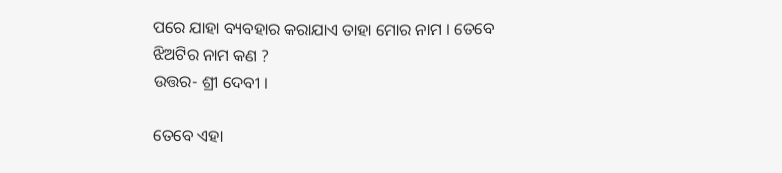ପରେ ଯାହା ବ୍ୟବହାର କରାଯାଏ ତାହା ମୋର ନାମ । ତେବେ ଝିଅଟିର ନାମ କଣ ?
ଉତ୍ତର- ଶ୍ରୀ ଦେବୀ ।

ତେବେ ଏହା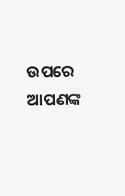ଉପରେ ଆପଣଙ୍କ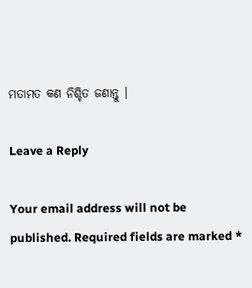ମତାମତ କଣ ନିଶ୍ଚିତ ଜଣାନ୍ତୁ ।

Leave a Reply

Your email address will not be published. Required fields are marked *